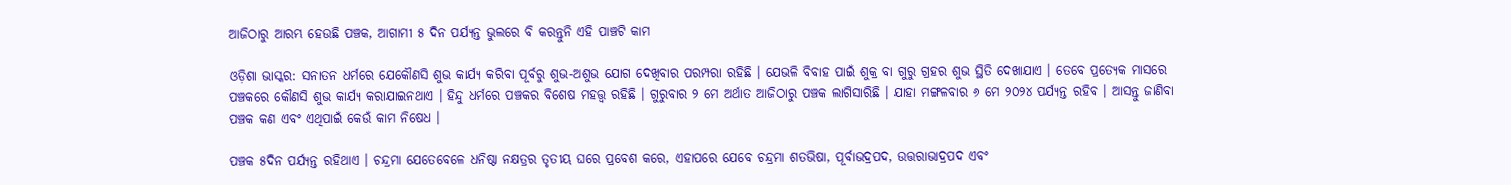ଆଜିଠାରୁ ଆରମ୍ଭ ହେଉଛି ପଞ୍ଚକ, ଆଗାମୀ ୫ ଦିନ ପର୍ଯ୍ୟନ୍ତ ଭୁଲରେ ବି କରନ୍ତୁନି ଏହି ପାଞ୍ଚଟି କାମ

ଓଡ଼ିଶା ଭାସ୍କର: ସନାତନ ଧର୍ମରେ ଯେକୌଣସି ଶୁଭ କାର୍ଯ୍ୟ କରିବା ପୂର୍ବରୁ ଶୁଭ-ଅଶୁଭ ଯୋଗ ଦେଖିବାର ପରମ୍ପରା ରହିଛି । ଯେଭଳି ବିବାହ ପାଇଁ ଶୁକ୍ର ବା ଗୁରୁ ଗ୍ରହର ଶୁଭ ସ୍ଥିତି ଦେଖାଯାଏ । ତେବେ ପ୍ରତ୍ୟେକ ମାସରେ ପଞ୍ଚକରେ କୌଣସି ଶୁଭ କାର୍ଯ୍ୟ କରାଯାଇନଥାଏ । ହିନ୍ଦୁ ଧର୍ମରେ ପଞ୍ଚକର ବିଶେଷ ମହତ୍ତ୍ୱ ରହିଛି । ଗୁରୁବାର ୨ ମେ ଅର୍ଥାତ ଆଜିଠାରୁ ପଞ୍ଚକ ଲାଗିସାରିଛି । ଯାହା ମଙ୍ଗଳବାର ୬ ମେ ୨୦୨୪ ପର୍ଯ୍ୟନ୍ତ ରହିବ । ଆସନ୍ତୁ ଜାଣିବା ପଞ୍ଚକ କଣ ଏବଂ ଏଥିପାଇଁ କେଉଁ କାମ ନିଷେଧ ।

ପଞ୍ଚକ ୫ଦିନ ପର୍ଯ୍ୟନ୍ତ ରହିଥାଏ । ଚନ୍ଦ୍ରମା ଯେତେବେଳେ ଧନିଷ୍ଠା ନକ୍ଷତ୍ରର ତୃତୀୟ ଘରେ ପ୍ରବେଶ କରେ, ଏହାପରେ ଯେବେ ଚନ୍ଦ୍ରମା ଶତଭିଷା, ପୂର୍ବାଭଦ୍ରପଦ, ଉତ୍ତରାଭାଦ୍ରପଦ ଏବଂ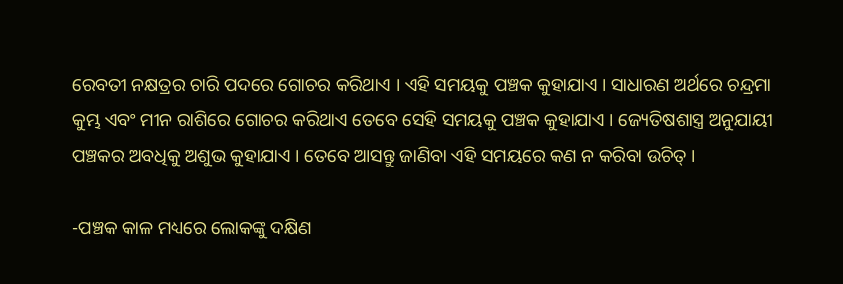ରେବତୀ ନକ୍ଷତ୍ରର ଚାରି ପଦରେ ଗୋଚର କରିଥାଏ । ଏହି ସମୟକୁ ପଞ୍ଚକ କୁହାଯାଏ । ସାଧାରଣ ଅର୍ଥରେ ଚନ୍ଦ୍ରମା କୁମ୍ଭ ଏବଂ ମୀନ ରାଶିରେ ଗୋଚର କରିଥାଏ ତେବେ ସେହି ସମୟକୁ ପଞ୍ଚକ କୁହାଯାଏ । ଜ୍ୟେତିଷଶାସ୍ତ୍ର ଅନୁଯାୟୀ ପଞ୍ଚକର ଅବଧିକୁ ଅଶୁଭ କୁହାଯାଏ । ତେବେ ଆସନ୍ତୁ ଜାଣିବା ଏହି ସମୟରେ କଣ ନ କରିବା ଉଚିତ୍ ।

-ପଞ୍ଚକ କାଳ ମଧ୍ୟରେ ଲୋକଙ୍କୁ ଦକ୍ଷିଣ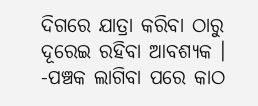ଦିଗରେ ଯାତ୍ରା କରିବା ଠାରୁ ଦୂରେଇ ରହିବା ଆବଶ୍ୟକ ।
-ପଞ୍ଚକ ଲାଗିବା ପରେ କାଠ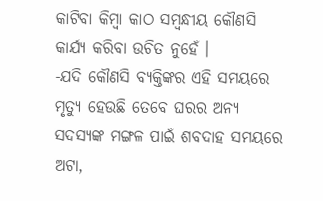କାଟିବା କିମ୍ବା କାଠ ସମ୍ବନ୍ଧୀୟ କୌଣସି କାର୍ଯ୍ୟ କରିବା ଉଚିତ ନୁହେଁ ।
-ଯଦି କୌଣସି ବ୍ୟକ୍ତିଙ୍କର ଏହି ସମୟରେ ମୃତ୍ୟୁ ହେଉଛି ତେବେ ଘରର ଅନ୍ୟ ସଦସ୍ୟଙ୍କ ମଙ୍ଗଳ ପାଇଁ ଶବଦାହ ସମୟରେ ଅଟା,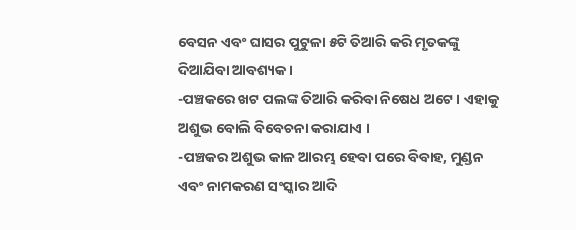ବେସନ ଏବଂ ଘାସର ପୁଟୁଳା ୫ଟି ତିଆରି କରି ମୃତକଙ୍କୁ ଦିଆଯିବା ଆବଶ୍ୟକ ।
-ପଞ୍ଚକରେ ଖଟ ପଲଙ୍କ ତିଆରି କରିବା ନିଷେଧ ଅଟେ । ଏହାକୁ ଅଶୁଭ ବୋଲି ବିବେଚନା କରାଯାଏ ।
-ପଞ୍ଚକର ଅଶୁଭ କାଳ ଆରମ୍ଭ ହେବା ପରେ ବିବାହ, ମୁଣ୍ଡନ ଏବଂ ନାମକରଣ ସଂସ୍କାର ଆଦି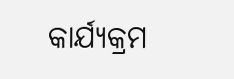କାର୍ଯ୍ୟକ୍ରମ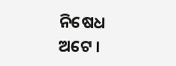ନିଷେଧ ଅଟେ ।